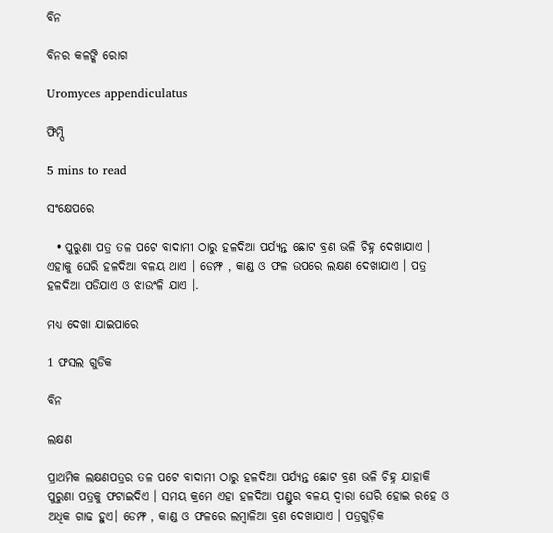ବିନ

ବିନର କଳଙ୍କି ରୋଗ

Uromyces appendiculatus

ଫିମ୍ପି

5 mins to read

ସଂକ୍ଷେପରେ

  • ପୁରୁଣା ପତ୍ର ତଳ ପଟେ ବାଦାମୀ ଠାରୁ ହଳଦିଆ ପର୍ଯ୍ୟନ୍ତ ଛୋଟ ବ୍ରଣ ଭଳି ଚିହ୍ନ ଦେଖାଯାଏ । ଏହାକୁ ଘେରି ହଳଦିଆ ବଳୟ ଥାଏ । ଡେମ୍ଫ , କାଣ୍ଡ ଓ ଫଳ ଉପରେ ଲକ୍ଷଣ ଦେଖାଯାଏ । ପତ୍ର ହଳଦିଆ ପଡିଯାଏ ଓ ଝାଉଂଳି ଯାଏ ।.

ମଧ୍ୟ ଦେଖା ଯାଇପାରେ

1 ଫସଲ ଗୁଡିକ

ବିନ

ଲକ୍ଷଣ

ପ୍ରାଥମିକ ଲକ୍ଷଣପତ୍ରର ତଳ ପଟେ ବାଦାମୀ ଠାରୁ ହଳଦିଆ ପର୍ଯ୍ୟନ୍ତ ଛୋଟ ବ୍ରଣ ଭଳି ଚିହ୍ନ ଯାହାକି ପୁରୁଣା ପତ୍ରକୁ ଫଟାଇଦିଏ । ସମୟ କ୍ରମେ ଏହା ହଳଦିଆ ପଣ୍ଡୁର ବଳୟ ଦ୍ଵାରା ଘେରି ହୋଇ ରହେ ଓ ଅଧିକ ଗାଢ ହୁଏ। ଡେମ୍ଫ , କାଣ୍ଡ ଓ ଫଳରେ ଲମ୍ବାଳିଆ ବ୍ରଣ ଦେଖାଯାଏ । ପତ୍ରଗୁଡ଼ିକ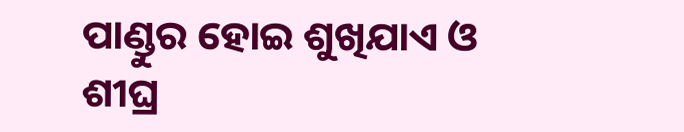ପାଣ୍ଡୁର ହୋଇ ଶୁଖିଯାଏ ଓ ଶୀଘ୍ର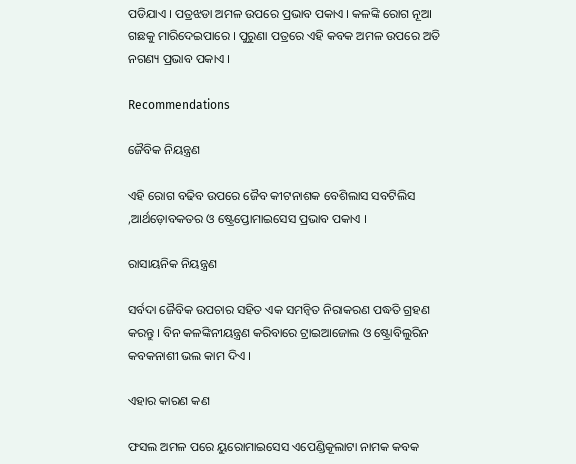ପଡିଯାଏ । ପତ୍ରଝଡା ଅମଳ ଉପରେ ପ୍ରଭାବ ପକାଏ । କଳଙ୍କି ରୋଗ ନୂଆ ଗଛକୁ ମାରିଦେଇପାରେ । ପୁରୁଣା ପତ୍ରରେ ଏହି କବକ ଅମଳ ଉପରେ ଅତି ନଗଣ୍ୟ ପ୍ରଭାବ ପକାଏ ।

Recommendations

ଜୈବିକ ନିୟନ୍ତ୍ରଣ

ଏହି ରୋଗ ବଢିବ ଉପରେ ଜୈବ କୀଟନାଶକ ବେଶିଲାସ ସବଟିଲିସ ,ଆର୍ଥଡ଼ୋବକତର ଓ ଷ୍ଟ୍ରେପ୍ତୋମାଇସେସ ପ୍ରଭାବ ପକାଏ ।

ରାସାୟନିକ ନିୟନ୍ତ୍ରଣ

ସର୍ବଦା ଜୈବିକ ଉପଚାର ସହିତ ଏକ ସମନ୍ଵିତ ନିରାକରଣ ପଦ୍ଧତି ଗ୍ରହଣ କରନ୍ତୁ । ବିନ କଳଙ୍କିନୀୟନ୍ତ୍ରଣ କରିବାରେ ଟ୍ରାଇଆଜୋଲ ଓ ଷ୍ଟ୍ରୋବିଲୁରିନ କବକନାଶୀ ଭଲ କାମ ଦିଏ ।

ଏହାର କାରଣ କଣ

ଫସଲ ଅମଳ ପରେ ୟୁରୋମାଇସେସ ଏପେଣ୍ଡିକୂଲାଟା ନାମକ କବକ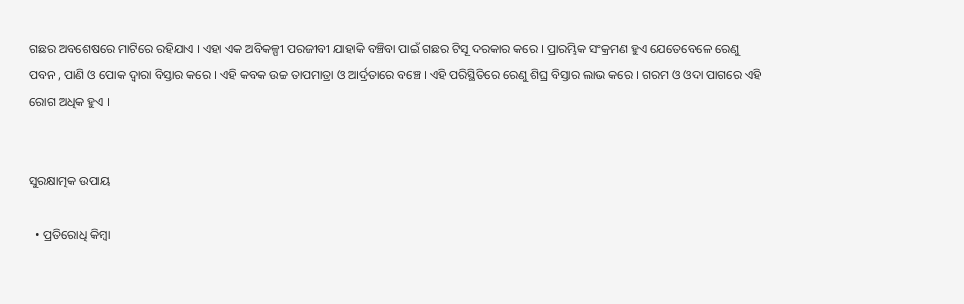ଗଛର ଅବଶେଷରେ ମାଟିରେ ରହିଯାଏ । ଏହା ଏକ ଅବିକଳ୍ପୀ ପରଜୀବୀ ଯାହାକି ବଞ୍ଚିବା ପାଇଁ ଗଛର ଟିସୂ ଦରକାର କରେ । ପ୍ରାରମ୍ଭିକ ସଂକ୍ରମଣ ହୁଏ ଯେତେବେଳେ ରେଣୁ ପବନ , ପାଣି ଓ ପୋକ ଦ୍ଵାରା ବିସ୍ତାର କରେ । ଏହି କବକ ଉଚ୍ଚ ତାପମାତ୍ରା ଓ ଆର୍ଦ୍ରତାରେ ବଞ୍ଚେ । ଏହି ପରିସ୍ଥିତିରେ ରେଣୁ ଶିଘ୍ର ବିସ୍ତାର ଲାଭ କରେ । ଗରମ ଓ ଓଦା ପାଗରେ ଏହି ରୋଗ ଅଧିକ ହୁଏ ।


ସୁରକ୍ଷାତ୍ମକ ଉପାୟ

  • ପ୍ରତିରୋଧି କିମ୍ବା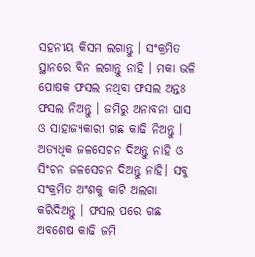ସହନୀୟ କିସମ ଲଗାନ୍ତୁ । ସଂକ୍ରମିତ ସ୍ଥାନରେ ବିନ ଲଗାନ୍ତୁ ନାହି । ମକା ଭଳି ପୋଷକ ଫସଲ ନଥିବା ଫସଲ ଅନ୍ତଃ ଫସଲ ନିଅନ୍ତୁ । ଜମିରୁ ଅନାବନା ଘାସ ଓ ସାହାଜ୍ୟକାରୀ ଗଛ କାଢି ନିଅନ୍ତୁ । ଅତ୍ୟଧିକ ଜଳସେଚନ ଦିଅନ୍ତୁ ନାହି ଓ ସିଂଚନ ଜଳସେଚନ ଦିଅନ୍ତୁ ନାହି। ସବୁ ସଂକ୍ରମିତ ଅଂଶକୁ କାଟି ଅଲଗା କରିଦିଅନ୍ତୁ । ଫସଲ ପରେ ଗଛ ଅବଶେଷ କାଢି ଜମି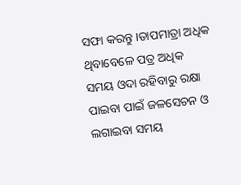ସଫା କରନ୍ତୁ ।ତାପମାତ୍ରା ଅଧିକ ଥିବାବେଳେ ପତ୍ର ଅଧିକ ସମୟ ଓଦା ରହିବାରୁ ରକ୍ଷା ପାଇବା ପାଇଁ ଜଳସେଚନ ଓ ଲଗାଇବା ସମୟ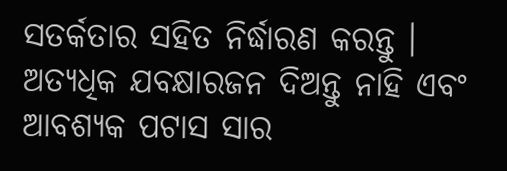ସତର୍କତାର ସହିତ ନିର୍ଦ୍ଧାରଣ କରନ୍ତୁ । ଅତ୍ୟଧିକ ଯବକ୍ଷାରଜନ ଦିଅନ୍ତୁ ନାହି ଏବଂ ଆବଶ୍ୟକ ପଟାସ ସାର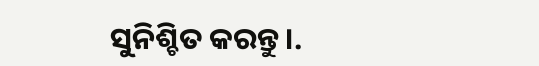ସୁନିଶ୍ଚିତ କରନ୍ତୁ ।.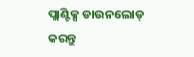ପ୍ଲାଣ୍ଟିକ୍ସ ଡାଉନଲୋଡ୍ କରନ୍ତୁ